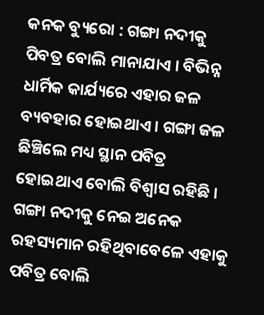କନକ ବ୍ୟୁରୋ : ଗଙ୍ଗା ନଦୀକୁ ପିବତ୍ର ବୋଲି ମାନାଯାଏ । ବିଭିନ୍ନ ଧାର୍ମିକ କାର୍ଯ୍ୟରେ ଏହାର ଜଳ ବ୍ୟବହାର ହୋଇଥାଏ । ଗଙ୍ଗା ଜଳ ଛିଞ୍ଚିଲେ ମଧ୍ୟ ସ୍ଥାନ ପବିତ୍ର ହୋଇଥାଏ ବୋଲି ବିଶ୍ୱାସ ରହିଛି । ଗଙ୍ଗା ନଦୀକୁ ନେଇ ଅନେକ ରହସ୍ୟମାନ ରହିଥିବାବେଳେ ଏହାକୁ ପବିତ୍ର ବୋଲି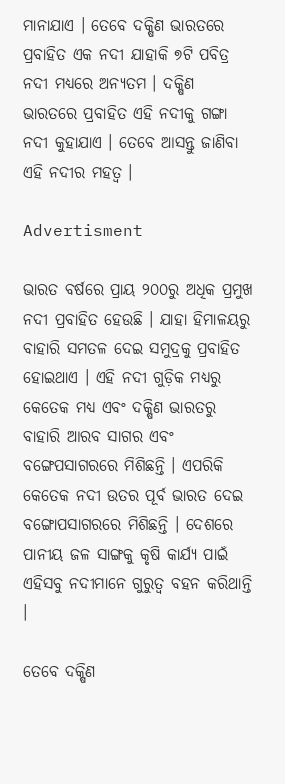ମାନାଯାଏ । ତେବେ ଦକ୍ଷିଣ ଭାରତରେ ପ୍ରବାହିତ ଏକ ନଦୀ ଯାହାକି ୭ଟି ପବିତ୍ର ନଦୀ ମଧ୍ୟରେ ଅନ୍ୟତମ । ଦକ୍ଷିଣ ଭାରତରେ ପ୍ରବାହିତ ଏହି ନଦୀକୁ ଗଙ୍ଗା ନଦୀ କୁହାଯାଏ । ତେବେ ଆସନ୍ତୁ ଜାଣିବା ଏହି ନଦୀର ମହତ୍ୱ ।

Advertisment

ଭାରତ ବର୍ଷରେ ପ୍ରାୟ ୨୦୦ରୁ ଅଧିକ ପ୍ରମୁଖ ନଦୀ ପ୍ରବାହିତ ହେଉଛି । ଯାହା ହିମାଳୟରୁ ବାହାରି ସମତଳ ଦେଇ ସମୁଦ୍ରକୁ ପ୍ରବାହିତ ହୋଇଥାଏ । ଏହି ନଦୀ ଗୁଡ଼ିକ ମଧ୍ୟରୁ କେତେକ ମଧ୍ୟ ଏବଂ ଦକ୍ଷିଣ ଭାରତରୁ ବାହାରି ଆରବ ସାଗର ଏବଂ ବଙ୍ଗେପସାଗରରେ ମିଶିଛନ୍ତି । ଏପରିକି କେତେକ ନଦୀ ଉତର ପୂର୍ବ ଭାରତ ଦେଇ ବଙ୍ଗୋପସାଗରରେ ମିଶିଛନ୍ତି । ଦେଶରେ ପାନୀୟ ଜଳ ସାଙ୍ଗକୁ କୃଷି କାର୍ଯ୍ୟ ପାଇଁ ଏହିସବୁ ନଦୀମାନେ ଗୁରୁତ୍ୱ ବହନ କରିଥାନ୍ତି ।

ତେବେ ଦକ୍ଷିଣ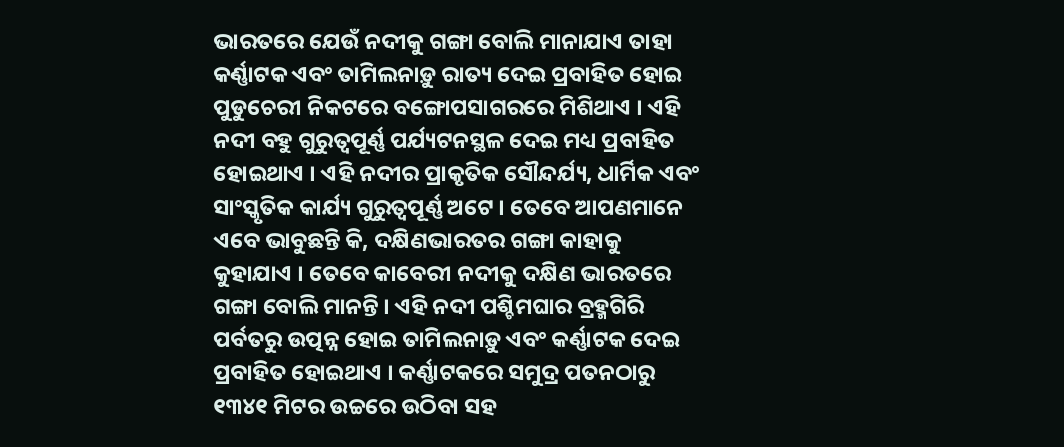ଭାରତରେ ଯେଉଁ ନଦୀକୁ ଗଙ୍ଗା ବୋଲି ମାନାଯାଏ ତାହା କର୍ଣ୍ଣାଟକ ଏବଂ ତାମିଲନାଡ଼ୁ ରାତ୍ୟ ଦେଇ ପ୍ରବାହିତ ହୋଇ ପୁଡୁଚେରୀ ନିକଟରେ ବଙ୍ଗୋପସାଗରରେ ମିଶିଥାଏ । ଏହି ନଦୀ ବହୁ ଗୁରୁତ୍ୱପୂର୍ଣ୍ଣ ପର୍ଯ୍ୟଟନସ୍ଥଳ ଦେଇ ମଧ୍ୟ ପ୍ରବାହିତ ହୋଇଥାଏ । ଏହି ନଦୀର ପ୍ରାକୃତିକ ସୌନ୍ଦର୍ଯ୍ୟ, ଧାର୍ମିକ ଏବଂ ସାଂସ୍କୃତିକ କାର୍ଯ୍ୟ ଗୁରୁତ୍ୱପୂର୍ଣ୍ଣ ଅଟେ । ତେବେ ଆପଣମାନେ ଏବେ ଭାବୁଛନ୍ତି କି, ଦକ୍ଷିଣଭାରତର ଗଙ୍ଗା କାହାକୁ କୁହାଯାଏ । ତେବେ କାବେରୀ ନଦୀକୁ ଦକ୍ଷିଣ ଭାରତରେ ଗଙ୍ଗା ବୋଲି ମାନନ୍ତି । ଏହି ନଦୀ ପଶ୍ଚିମଘାର ବ୍ରହ୍ମଗିରି ପର୍ବତରୁ ଉତ୍ପନ୍ନ ହୋଇ ତାମିଲନାଡ଼ୁ ଏବଂ କର୍ଣ୍ଣାଟକ ଦେଇ ପ୍ରବାହିତ ହୋଇଥାଏ । କର୍ଣ୍ଣାଟକରେ ସମୁଦ୍ର ପତନଠାରୁ ୧୩୪୧ ମିଟର ଉଚ୍ଚରେ ଉଠିବା ସହ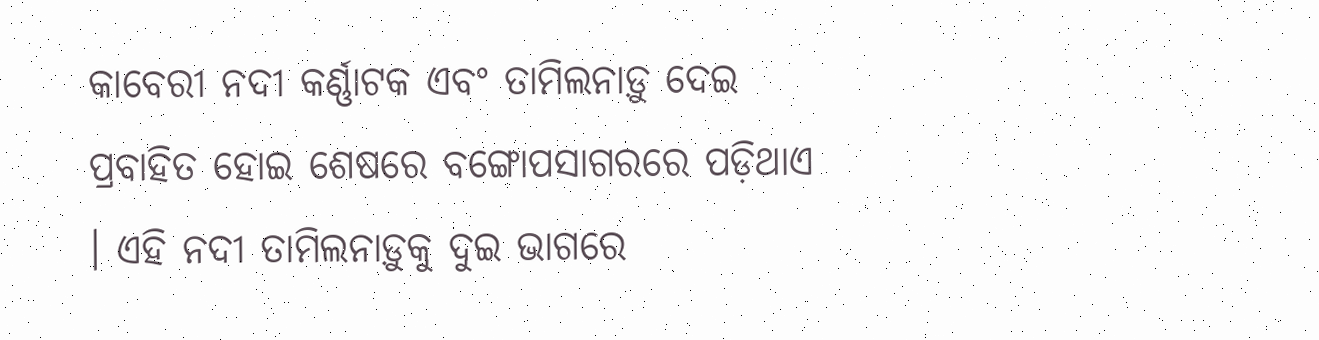କାବେରୀ ନଦୀ କର୍ଣ୍ଣାଟକ ଏବଂ ତାମିଲନାଡ଼ୁ ଦେଇ ପ୍ରବାହିତ ହୋଇ ଶେଷରେ ବଙ୍ଗୋପସାଗରରେ ପଡ଼ିଥାଏ । ଏହି ନଦୀ ତାମିଲନାଡ଼ୁକୁ ଦୁଇ ଭାଗରେ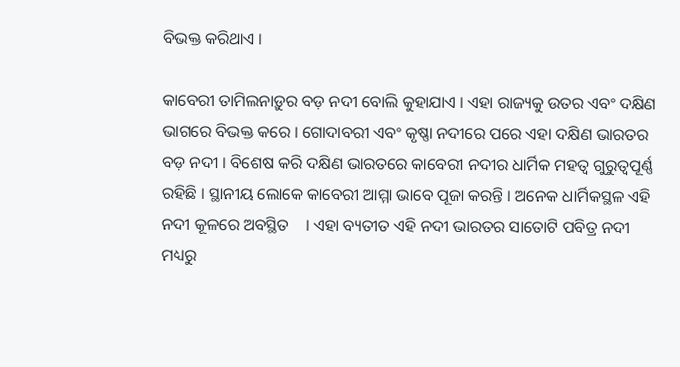ବିଭକ୍ତ କରିଥାଏ ।

କାବେରୀ ତାମିଲନାଡ଼ୁର ବଡ଼ ନଦୀ ବୋଲି କୁହାଯାଏ । ଏହା ରାଜ୍ୟକୁ ଉତର ଏବଂ ଦକ୍ଷିଣ ଭାଗରେ ବିଭକ୍ତ କରେ । ଗୋଦାବରୀ ଏବଂ କୃଷ୍ଣା ନଦୀରେ ପରେ ଏହା ଦକ୍ଷିଣ ଭାରତର ବଡ଼ ନଦୀ । ବିଶେଷ କରି ଦକ୍ଷିଣ ଭାରତରେ କାବେରୀ ନଦୀର ଧାର୍ମିକ ମହତ୍ୱ ଗୁରୁତ୍ୱପୂର୍ଣ୍ଣ ରହିଛି । ସ୍ଥାନୀୟ ଲୋକେ କାବେରୀ ଆମ୍ମା ଭାବେ ପୂଜା କରନ୍ତି । ଅନେକ ଧାର୍ମିକସ୍ଥଳ ଏହି ନଦୀ କୂଳରେ ଅବସ୍ଥିତ    । ଏହା ବ୍ୟତୀତ ଏହି ନଦୀ ଭାରତର ସାତୋଟି ପବିତ୍ର ନଦୀ ମଧ୍ୟରୁ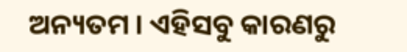ଅନ୍ୟତମ । ଏହିସବୁ କାରଣରୁ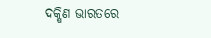ଦକ୍ଷିଣ ଭାରତରେ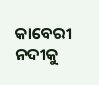କାବେରୀ ନଦୀକୁ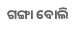ଗଙ୍ଗା ବୋଲି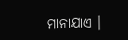ମାନାଯାଏ ।